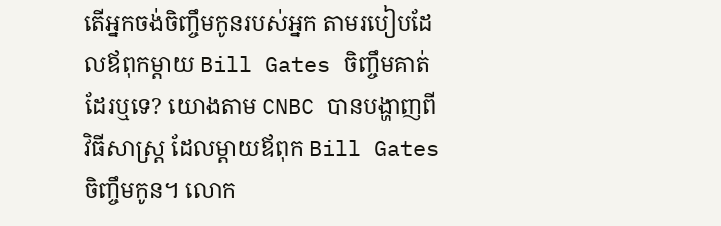តើអ្នកចង់ចិញ្ចឹមកូនរបស់អ្នក តាមរបៀបដែលឪពុកម្ដាយ Bill Gates ចិញ្ចឹមគាត់ដែរឬទេ? យោងតាម CNBC បានបង្ហាញពី វិធីសាស្ត្រ ដែលម្ដាយឪពុក Bill Gates ចិញ្ចឹមកូន។ លោក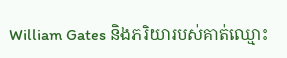William Gates និងភរិយារបស់គាត់ឈ្មោះ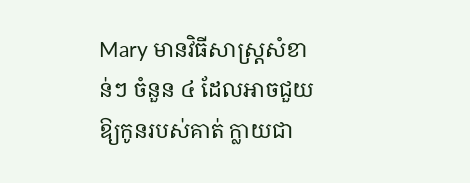Mary មានវិធីសាស្ត្រសំខាន់ៗ ចំនួន ៤ ដែលអាចជួយឱ្យកូនរបស់គាត់ ក្លាយជា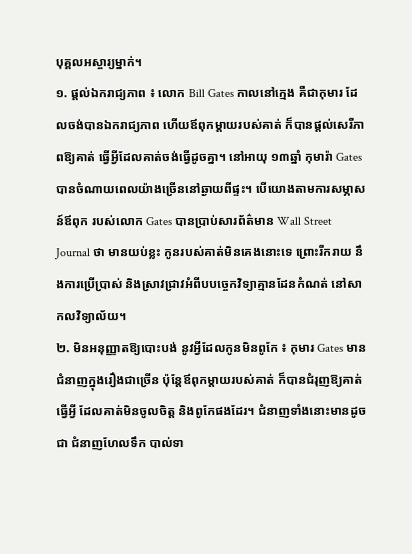បុគ្គលអស្ចារ្យម្នាក់។
១. ផ្ដល់ឯករាជ្យភាព ៖ លោក Bill Gates កាលនៅក្មេង គឺជាកុមារ ដែលចង់បានឯករាជ្យភាព ហើយឪពុកម្ដាយរបស់គាត់ ក៏បានផ្ដល់សេរីភាពឱ្យគាត់ ធ្វើអ្វីដែលគាត់ចង់ធ្វើដូចគ្នា។ នៅអាយុ ១៣ឆ្នាំ កុមារ៉ា Gates បានចំណាយពេលយ៉ាងច្រើននៅឆ្ងាយពីផ្ទះ។ បើយោងតាមការសម្ភាសន៍ឪពុក របស់លោក Gates បានប្រាប់សារព័ត៌មាន Wall Street Journal ថា មានយប់ខ្លះ កូនរបស់គាត់មិនគេងនោះទេ ព្រោះរីករាយ នឹងការប្រើប្រាស់ និងស្រាវជ្រាវអំពីបបច្ចេកវិទ្យាគ្មានដែនកំណត់ នៅសាកលវិទ្យាល័យ។
២. មិនអនុញ្ញាតឱ្យបោះបង់ នូវអ្វីដែលកូនមិនពូកែ ៖ កុមារ Gates មានជំនាញក្នុងរឿងជាច្រើន ប៉ុន្តែឪពុកម្ដាយរបស់គាត់ ក៏បានជំរុញឱ្យគាត់ធ្វើអ្វី ដែលគាត់មិនចូលចិត្ត និងពូកែផងដែរ។ ជំនាញទាំងនោះមានដូចជា ជំនាញហែលទឹក បាល់ទា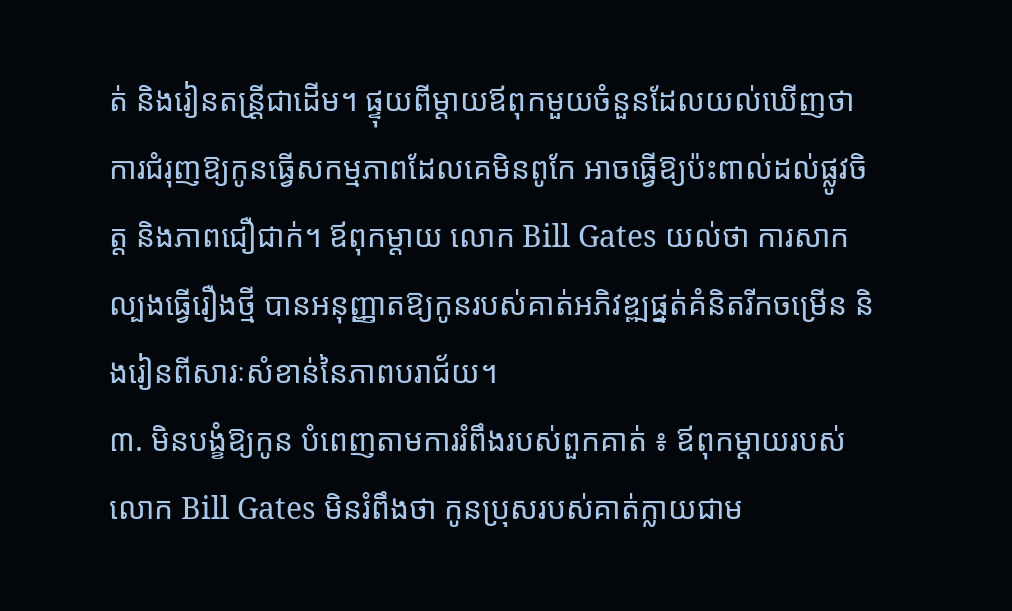ត់ និងរៀនតន្រី្តជាដើម។ ផ្ទុយពីម្ដាយឪពុកមួយចំនួនដែលយល់ឃើញថា ការជំរុញឱ្យកូនធ្វើសកម្មភាពដែលគេមិនពូកែ អាចធ្វើឱ្យប៉ះពាល់ដល់ផ្លូវចិត្ត និងភាពជឿជាក់។ ឪពុកម្ដាយ លោក Bill Gates យល់ថា ការសាកល្បងធ្វើរឿងថ្មី បានអនុញ្ញាតឱ្យកូនរបស់គាត់អភិវឌ្ឍផ្នត់គំនិតរីកចម្រើន និងរៀនពីសារៈសំខាន់នៃភាពបរាជ័យ។
៣. មិនបង្ខំឱ្យកូន បំពេញតាមការរំពឹងរបស់ពួកគាត់ ៖ ឪពុកម្ដាយរបស់លោក Bill Gates មិនរំពឹងថា កូនប្រុសរបស់គាត់ក្លាយជាម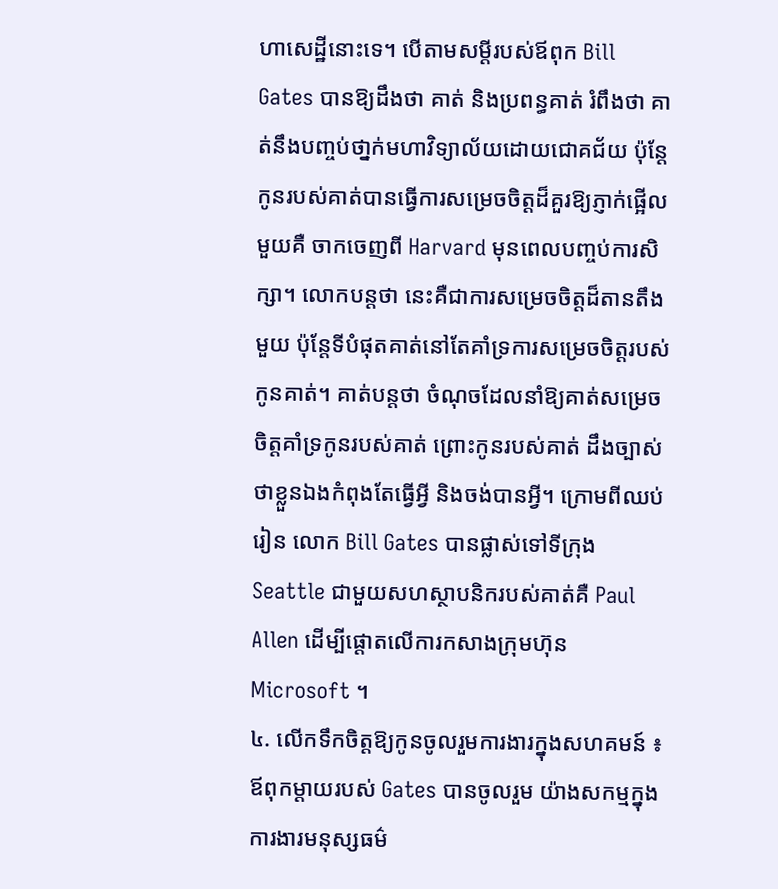ហាសេដ្ឋីនោះទេ។ បើតាមសម្ដីរបស់ឪពុក Bill Gates បានឱ្យដឹងថា គាត់ និងប្រពន្ធគាត់ រំពឹងថា គាត់នឹងបញ្ចប់ថា្នក់មហាវិទ្យាល័យដោយជោគជ័យ ប៉ុន្តែកូនរបស់គាត់បានធ្វើការសម្រេចចិត្តដ៏គួរឱ្យភ្ញាក់ផ្អើលមួយគឺ ចាកចេញពី Harvard មុនពេលបញ្ចប់ការសិក្សា។ លោកបន្តថា នេះគឺជាការសម្រេចចិត្តដ៏តានតឹងមួយ ប៉ុន្តែទីបំផុតគាត់នៅតែគាំទ្រការសម្រេចចិត្តរបស់កូនគាត់។ គាត់បន្តថា ចំណុចដែលនាំឱ្យគាត់សម្រេចចិត្តគាំទ្រកូនរបស់គាត់ ព្រោះកូនរបស់គាត់ ដឹងច្បាស់ថាខ្លួនឯងកំពុងតែធ្វើអ្វី និងចង់បានអ្វី។ ក្រោមពីឈប់រៀន លោក Bill Gates បានផ្លាស់ទៅទីក្រុង Seattle ជាមួយសហស្ថាបនិករបស់គាត់គឺ Paul Allen ដើម្បីផ្តោតលើការកសាងក្រុមហ៊ុន Microsoft ។
៤. លើកទឹកចិត្តឱ្យកូនចូលរួមការងារក្នុងសហគមន៍ ៖ ឪពុកម្ដាយរបស់ Gates បានចូលរួម យ៉ាងសកម្មក្នុងការងារមនុស្សធម៌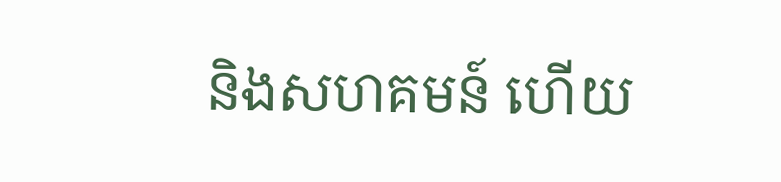និងសហគមន៍ ហើយ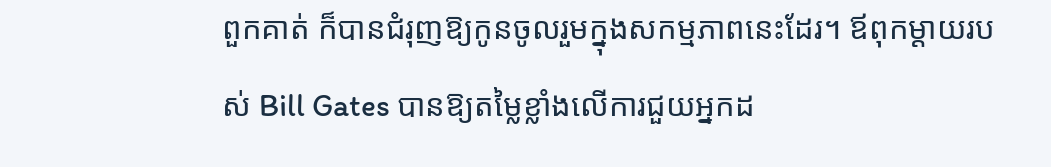ពួកគាត់ ក៏បានជំរុញឱ្យកូនចូលរួមក្នុងសកម្មភាពនេះដែរ។ ឪពុកម្ដាយរបស់ Bill Gates បានឱ្យតម្លៃខ្លាំងលើការជួយអ្នកដ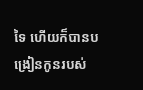ទៃ ហើយក៏បានបង្រៀនកូនរបស់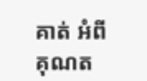គាត់ អំពីគុណត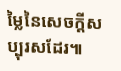ម្លៃនៃសេចក្ដីសប្បុរសដែរ៕